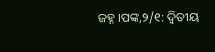ଜହ୍ନ ।ପଙ୍କ,୨/୧: ଦ୍ୱିତୀୟ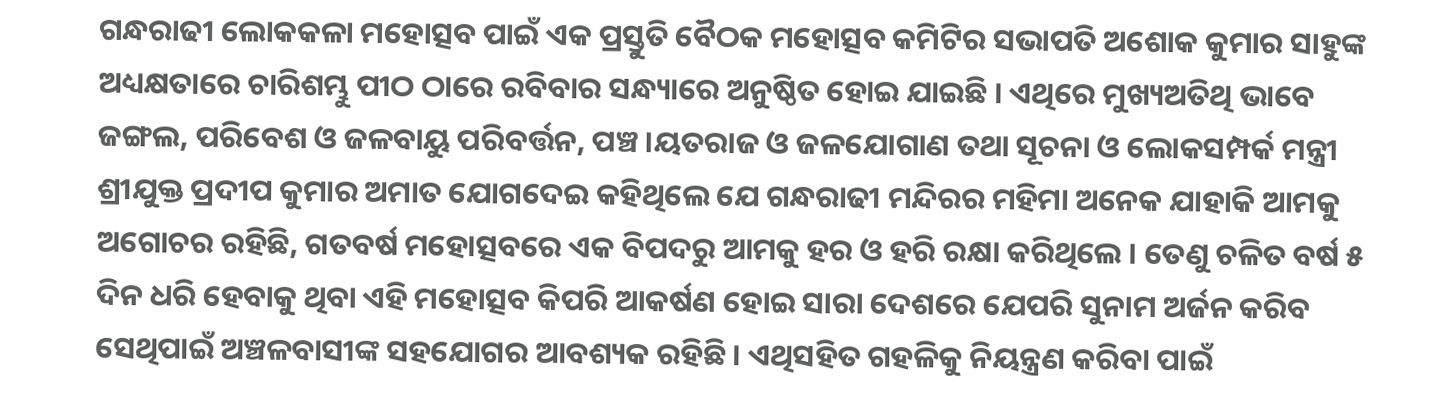ଗନ୍ଧରାଢୀ ଲୋକକଳା ମହୋତ୍ସବ ପାଇଁ ଏକ ପ୍ରସ୍ତୁତି ବୈଠକ ମହୋତ୍ସବ କମିଟିର ସଭାପତି ଅଶୋକ କୁମାର ସାହୁଙ୍କ ଅଧ୍ୟକ୍ଷତାରେ ଚାରିଶମ୍ଭୁ ପୀଠ ଠାରେ ରବିବାର ସନ୍ଧ୍ୟାରେ ଅନୁଷ୍ଠିତ ହୋଇ ଯାଇଛି । ଏଥିରେ ମୁଖ୍ୟଅତିଥି ଭାବେ ଜଙ୍ଗଲ, ପରିବେଶ ଓ ଜଳବାୟୁ ପରିବର୍ତ୍ତନ, ପଞ୍ଚ ।ୟତରାଜ ଓ ଜଳଯୋଗାଣ ତଥା ସୂଚନା ଓ ଲୋକସମ୍ପର୍କ ମନ୍ତ୍ରୀ ଶ୍ରୀଯୁକ୍ତ ପ୍ରଦୀପ କୁମାର ଅମାତ ଯୋଗଦେଇ କହିଥିଲେ ଯେ ଗନ୍ଧରାଢୀ ମନ୍ଦିରର ମହିମା ଅନେକ ଯାହାକି ଆମକୁ ଅଗୋଚର ରହିଛି, ଗତବର୍ଷ ମହୋତ୍ସବରେ ଏକ ବିପଦରୁ ଆମକୁ ହର ଓ ହରି ରକ୍ଷା କରିଥିଲେ । ତେଣୁ ଚଳିତ ବର୍ଷ ୫ ଦିନ ଧରି ହେବାକୁ ଥିବା ଏହି ମହୋତ୍ସବ କିପରି ଆକର୍ଷଣ ହୋଇ ସାରା ଦେଶରେ ଯେପରି ସୁନାମ ଅର୍ଜନ କରିବ ସେଥିପାଇଁ ଅଞ୍ଚଳବାସୀଙ୍କ ସହଯୋଗର ଆବଶ୍ୟକ ରହିଛି । ଏଥିସହିତ ଗହଳିକୁ ନିୟନ୍ତ୍ରଣ କରିବା ପାଇଁ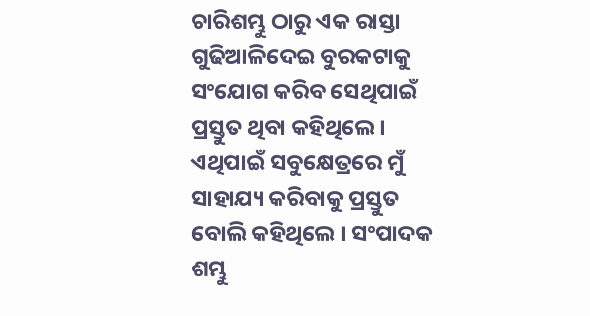ଚାରିଶମ୍ଭୁ ଠାରୁ ଏକ ରାସ୍ତା ଗୁଢିଆଳିଦେଇ ବୁରକଟାକୁ ସଂଯୋଗ କରିବ ସେଥିପାଇଁ ପ୍ରସ୍ତୁତ ଥିବା କହିଥିଲେ । ଏଥିପାଇଁ ସବୁକ୍ଷେତ୍ରରେ ମୁଁ ସାହାଯ୍ୟ କରିବାକୁ ପ୍ରସ୍ତୁତ ବୋଲି କହିଥିଲେ । ସଂପାଦକ ଶମ୍ଭୁ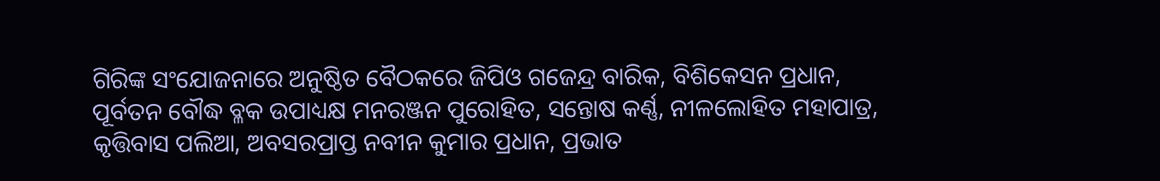ଗିରିଙ୍କ ସଂଯୋଜନାରେ ଅନୁଷ୍ଠିତ ବୈଠକରେ ଜିପିଓ ଗଜେନ୍ଦ୍ର ବାରିକ, ବିଶିକେସନ ପ୍ରଧାନ, ପୂର୍ବତନ ବୌଦ୍ଧ ବ୍ଳକ ଉପାଧ୍ୟକ୍ଷ ମନରଞ୍ଜନ ପୁରୋହିତ, ସନ୍ତୋଷ କର୍ଣ୍ଣ, ନୀଳଲୋହିତ ମହାପାତ୍ର, କୃତ୍ତିବାସ ପଲିଆ, ଅବସରପ୍ରାପ୍ତ ନବୀନ କୁମାର ପ୍ରଧାନ, ପ୍ରଭାତ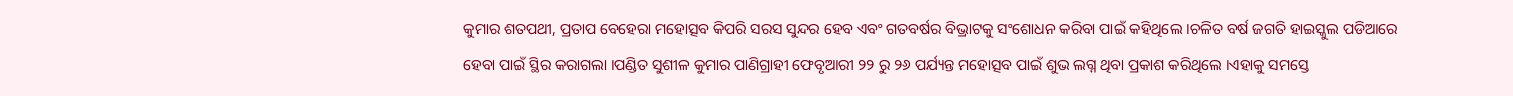କୁମାର ଶତପଥୀ, ପ୍ରତାପ ବେହେରା ମହୋତ୍ସବ କିପରି ସରସ ସୁନ୍ଦର ହେବ ଏବଂ ଗତବର୍ଷର ବିଭ୍ରାଟକୁ ସଂଶୋଧନ କରିବା ପାଇଁ କହିଥିଲେ ।ଚଳିତ ବର୍ଷ ଜଗତି ହାଇସ୍କୁଲ ପଡିଆରେ ହେବା ପାଇଁ ସ୍ଥିର କରାଗଲା ।ପଣ୍ଡିତ ସୁଶୀଳ କୁମାର ପାଣିଗ୍ରାହୀ ଫେବୃଆରୀ ୨୨ ରୁ ୨୬ ପର୍ଯ୍ୟନ୍ତ ମହୋତ୍ସବ ପାଇଁ ଶୁଭ ଲଗ୍ନ ଥିବା ପ୍ରକାଶ କରିଥିଲେ ।ଏହାକୁ ସମସ୍ତେ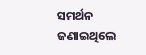ସମର୍ଥନ ଜଣାଇଥିଲେ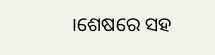।ଶେଷରେ ସହ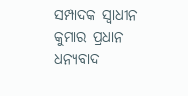ସମ୍ପାଦକ ସ୍ୱାଧୀନ କୁମାର ପ୍ରଧାନ ଧନ୍ୟବାଦ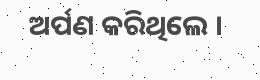ଅର୍ପଣ କରିଥିଲେ ।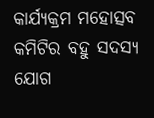କାର୍ଯ୍ୟକ୍ରମ ମହୋତ୍ସବ କମିଟିର ବହୁ ସଦସ୍ୟ ଯୋଗ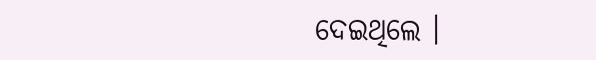ଦେଇଥିଲେ ।